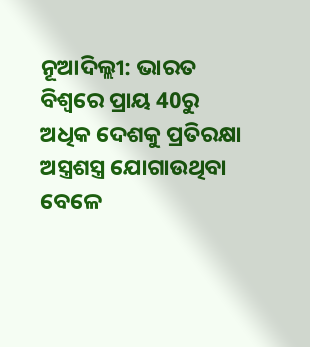ନୂଆଦିଲ୍ଲୀ: ଭାରତ ବିଶ୍ବରେ ପ୍ରାୟ 40ରୁ ଅଧିକ ଦେଶକୁ ପ୍ରତିରକ୍ଷା ଅସ୍ତ୍ରଶସ୍ତ୍ର ଯୋଗାଉଥିବା ବେଳେ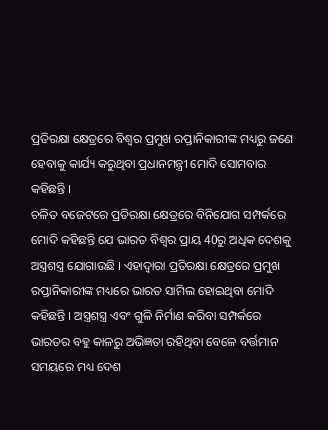ପ୍ରତିରକ୍ଷା କ୍ଷେତ୍ରରେ ବିଶ୍ବର ପ୍ରମୁଖ ରପ୍ତାନିକାରୀଙ୍କ ମଧ୍ୟରୁ ଜଣେ ହେବାକୁ କାର୍ଯ୍ୟ କରୁଥିବା ପ୍ରଧାନମନ୍ତ୍ରୀ ମୋଦି ସୋମବାର କହିଛନ୍ତି ।
ଚଳିତ ବଜେଟରେ ପ୍ରତିରକ୍ଷା କ୍ଷେତ୍ରରେ ବିନିଯୋଗ ସମ୍ପର୍କରେ ମୋଦି କହିଛନ୍ତି ଯେ ଭାରତ ବିଶ୍ବର ପ୍ରାୟ 40ରୁ ଅଧିକ ଦେଶକୁ ଅସ୍ତ୍ରଶସ୍ତ୍ର ଯୋଗାଉଛି । ଏହାଦ୍ବାରା ପ୍ରତିରକ୍ଷା କ୍ଷେତ୍ରରେ ପ୍ରମୁଖ ରପ୍ତାନିକାରୀଙ୍କ ମଧ୍ୟରେ ଭାରତ ସାମିଲ ହୋଇଥିବା ମୋଦି କହିଛନ୍ତି । ଅସ୍ତ୍ରଶସ୍ତ୍ର ଏବଂ ଗୁଳି ନିର୍ମାଣ କରିବା ସମ୍ପର୍କରେ ଭାରତର ବହୁ କାଳରୁ ଅଭିଜ୍ଞତା ରହିଥିବା ବେଳେ ବର୍ତ୍ତମାନ ସମୟରେ ମଧ୍ୟ ଦେଶ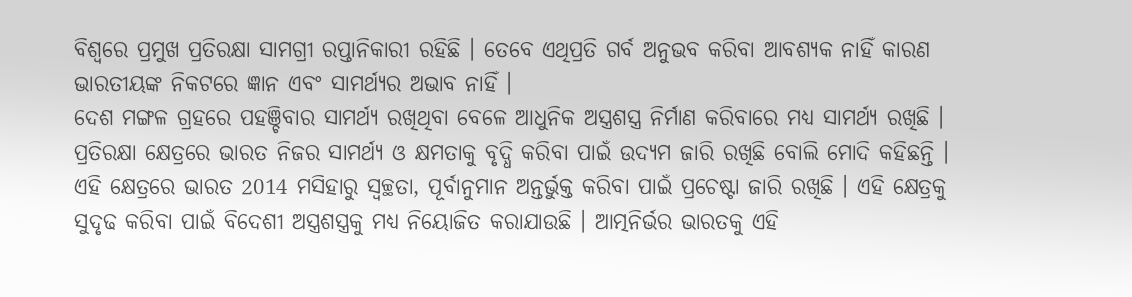ବିଶ୍ବରେ ପ୍ରମୁଖ ପ୍ରତିରକ୍ଷା ସାମଗ୍ରୀ ରପ୍ତାନିକାରୀ ରହିଛି । ତେବେ ଏଥିପ୍ରତି ଗର୍ବ ଅନୁଭବ କରିବା ଆବଶ୍ୟକ ନାହିଁ କାରଣ ଭାରତୀୟଙ୍କ ନିକଟରେ ଜ୍ଞାନ ଏବଂ ସାମର୍ଥ୍ୟର ଅଭାବ ନାହିଁ ।
ଦେଶ ମଙ୍ଗଳ ଗ୍ରହରେ ପହଞ୍ଚିବାର ସାମର୍ଥ୍ୟ ରଖିଥିବା ବେଳେ ଆଧୁନିକ ଅସ୍ତ୍ରଶସ୍ତ୍ର ନିର୍ମାଣ କରିବାରେ ମଧ୍ୟ ସାମର୍ଥ୍ୟ ରଖିଛି । ପ୍ରତିରକ୍ଷା କ୍ଷେତ୍ରରେ ଭାରତ ନିଜର ସାମର୍ଥ୍ୟ ଓ କ୍ଷମତାକୁ ବୃଦ୍ଧି କରିବା ପାଇଁ ଉଦ୍ୟମ ଜାରି ରଖିଛି ବୋଲି ମୋଦି କହିଛନ୍ତି । ଏହି କ୍ଷେତ୍ରରେ ଭାରତ 2014 ମସିହାରୁ ସ୍ବଚ୍ଛତା, ପୂର୍ବାନୁମାନ ଅନ୍ତର୍ଭୁକ୍ତ କରିବା ପାଇଁ ପ୍ରଚେଷ୍ଟା ଜାରି ରଖିଛି । ଏହି କ୍ଷେତ୍ରକୁ ସୁଦୃଢ କରିବା ପାଇଁ ବିଦେଶୀ ଅସ୍ତ୍ରଶସ୍ତ୍ରକୁ ମଧ୍ୟ ନିୟୋଜିତ କରାଯାଉଛି । ଆତ୍ମନିର୍ଭର ଭାରତକୁ ଏହି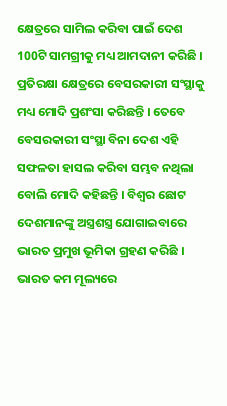କ୍ଷେତ୍ରରେ ସାମିଲ କରିବା ପାଇଁ ଦେଶ 100ଟି ସାମଗ୍ରୀକୁ ମଧ୍ୟ ଆମଦାନୀ କରିଛି ।
ପ୍ରତିରକ୍ଷା କ୍ଷେତ୍ରରେ ବେସରକାରୀ ସଂସ୍ଥାକୁ ମଧ୍ୟ ମୋଦି ପ୍ରଶଂସା କରିଛନ୍ତି । ତେବେ ବେସରକାରୀ ସଂସ୍ଥା ବିନା ଦେଶ ଏହି ସଫଳତା ହାସଲ କରିବା ସମ୍ଭବ ନଥିଲା ବୋଲି ମୋଦି କହିଛନ୍ତି । ବିଶ୍ବର ଛୋଟ ଦେଶମାନଙ୍କୁ ଅସ୍ତ୍ରଶସ୍ତ୍ର ଯୋଗାଇବାରେ ଭାରତ ପ୍ରମୁଖ ଭୂମିକା ଗ୍ରହଣ କରିଛି । ଭାରତ କମ ମୂଲ୍ୟରେ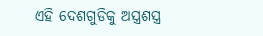ଏହି ଦେଶଗୁଡିକୁ ଅସ୍ତ୍ରଶସ୍ତ୍ର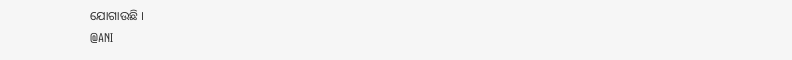ଯୋଗାଉଛି ।
@ANI